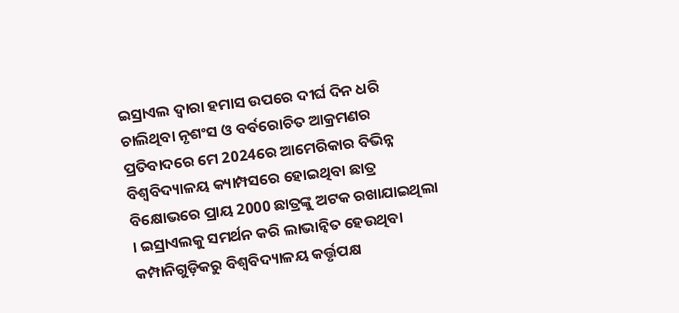ଇସ୍ରାଏଲ ଦ୍ୱାରା ହମାସ ଉପରେ ଦୀର୍ଘ ଦିନ ଧରି ଚାଲିଥିବା ନୃଶଂସ ଓ ବର୍ବରୋଚିତ ଆକ୍ରମଣର ପ୍ରତିବାଦରେ ମେ 2024ରେ ଆମେରିକାର ବିଭିନ୍ନ ବିଶ୍ୱବିଦ୍ୟାଳୟ କ୍ୟାମ୍ପସରେ ହୋଇଥିବା ଛାତ୍ର ବିକ୍ଷୋଭରେ ପ୍ରାୟ 2000 ଛାତ୍ରଙ୍କୁ ଅଟକ ରଖାଯାଇଥିଲା । ଇସ୍ରାଏଲକୁ ସମର୍ଥନ କରି ଲାଭାନ୍ୱିତ ହେଉଥିବା କମ୍ପାନିଗୁଡ଼ିକରୁ ବିଶ୍ୱବିଦ୍ୟାଳୟ କର୍ତ୍ତୃପକ୍ଷ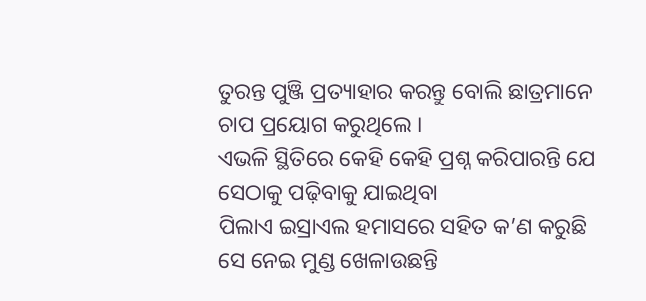ତୁରନ୍ତ ପୁଞ୍ଜି ପ୍ରତ୍ୟାହାର କରନ୍ତୁ ବୋଲି ଛାତ୍ରମାନେ ଚାପ ପ୍ରୟୋଗ କରୁଥିଲେ ।
ଏଭଳି ସ୍ଥିତିରେ କେହି କେହି ପ୍ରଶ୍ନ କରିପାରନ୍ତି ଯେ ସେଠାକୁ ପଢ଼ିବାକୁ ଯାଇଥିବା
ପିଲାଏ ଇସ୍ରାଏଲ ହମାସରେ ସହିତ କ’ଣ କରୁଛି ସେ ନେଇ ମୁଣ୍ଡ ଖେଳାଉଛନ୍ତି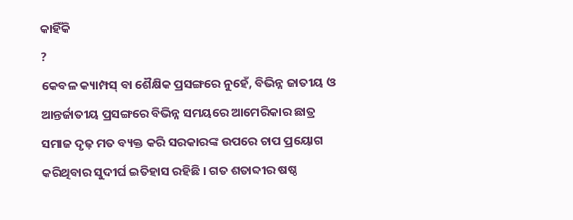କାହିଁକି
?
କେବଳ କ୍ୟାମ୍ପସ୍ ବା ଶୈକ୍ଷିକ ପ୍ରସଙ୍ଗରେ ନୁହେଁ, ବିଭିନ୍ନ ଜାତୀୟ ଓ ଆନ୍ତର୍ଜାତୀୟ ପ୍ରସଙ୍ଗରେ ବିଭିନ୍ନ ସମୟରେ ଆମେରିକାର ଛାତ୍ର ସମାଜ ଦୃଢ଼ ମତ ବ୍ୟକ୍ତ କରି ସରକାରଙ୍କ ଉପରେ ଚାପ ପ୍ରୟୋଗ କରିଥିବାର ସୁଦୀର୍ଘ ଇତିହାସ ରହିଛି । ଗତ ଶତାବ୍ଦୀର ଷଷ୍ଠ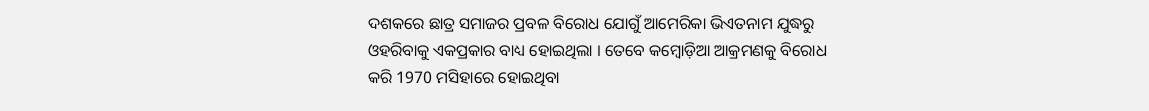ଦଶକରେ ଛାତ୍ର ସମାଜର ପ୍ରବଳ ବିରୋଧ ଯୋଗୁଁ ଆମେରିକା ଭିଏତନାମ ଯୁଦ୍ଧରୁ ଓହରିବାକୁ ଏକପ୍ରକାର ବାଧ୍ୟ ହୋଇଥିଲା । ତେବେ କମ୍ୱୋଡ଼ିଆ ଆକ୍ରମଣକୁ ବିରୋଧ କରି 1970 ମସିହାରେ ହୋଇଥିବା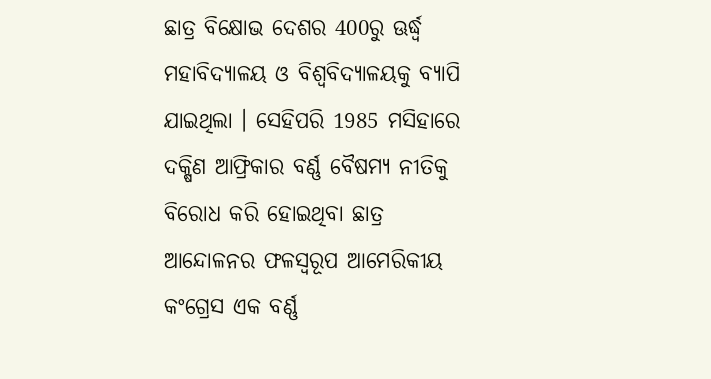ଛାତ୍ର ବିକ୍ଷୋଭ ଦେଶର 400ରୁ ଊର୍ଦ୍ଧ୍ୱ ମହାବିଦ୍ୟାଳୟ ଓ ବିଶ୍ୱବିଦ୍ୟାଳୟକୁ ବ୍ୟାପି ଯାଇଥିଲା । ସେହିପରି 1985 ମସିହାରେ ଦକ୍ଷିଣ ଆଫ୍ରିକାର ବର୍ଣ୍ଣ ବୈଷମ୍ୟ ନୀତିକୁ ବିରୋଧ କରି ହୋଇଥିବା ଛାତ୍ର ଆନ୍ଦୋଳନର ଫଳସ୍ୱରୂପ ଆମେରିକୀୟ କଂଗ୍ରେସ ଏକ ବର୍ଣ୍ଣ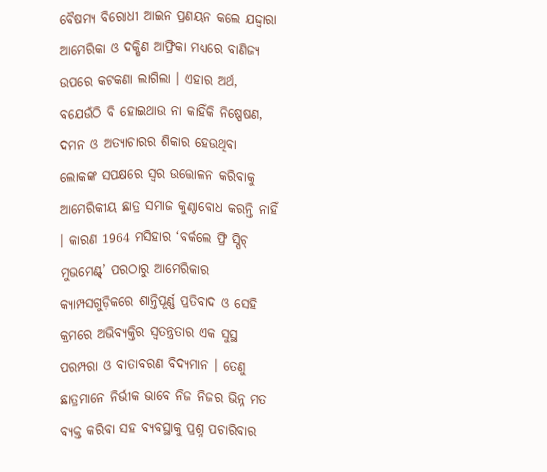ବୈଷମ୍ୟ ବିରୋଧୀ ଆଇନ ପ୍ରଣୟନ କଲେ ଯଦ୍ଦ୍ୱାରା ଆମେରିକା ଓ ଦକ୍ଷିଣ ଆଫ୍ରିକା ମଧ୍ୟରେ ବାଣିଜ୍ୟ ଉପରେ କଟକଣା ଲାଗିଲା । ଏହାର ଅର୍ଥ, ବଯେଉଁଠି ବି ହୋଇଥାଉ ନା କାହିଁକି ନିଷ୍ପେଷଣ, ଦମନ ଓ ଅତ୍ୟାଚାରର ଶିକାର ହେଉଥିବା ଲୋକଙ୍କ ସପକ୍ଷରେ ସ୍ୱର ଉତ୍ତୋଳନ କରିବାକୁ ଆମେରିକୀୟ ଛାତ୍ର ସମାଜ କୁଣ୍ଠାବୋଧ କରନ୍ତି ନାହିଁ । କାରଣ 1964 ମସିହାର ‘ବର୍କଲେ ଫ୍ରି ସ୍ପିଚ୍ ମୁଭମେଣ୍ଟ୍’ ପରଠାରୁ ଆମେରିକାର କ୍ୟାମ୍ପସଗୁଡ଼ିକରେ ଶାନ୍ତିପୂର୍ଣ୍ଣ ପ୍ରତିବାଦ ଓ ସେହି କ୍ରମରେ ଅଭିବ୍ୟକ୍ତିର ସ୍ୱତନ୍ତ୍ରତାର ଏକ ସୁସ୍ଥ ପରମ୍ପରା ଓ ବାତାବରଣ ବିଦ୍ୟମାନ । ତେଣୁ ଛାତ୍ରମାନେ ନିର୍ଭୀକ ଭାବେ ନିଜ ନିଜର ଭିନ୍ନ ମତ ବ୍ୟକ୍ତ କରିବା ସହ ବ୍ୟବସ୍ଥାକୁ ପ୍ରଶ୍ନ ପଚାରିବାର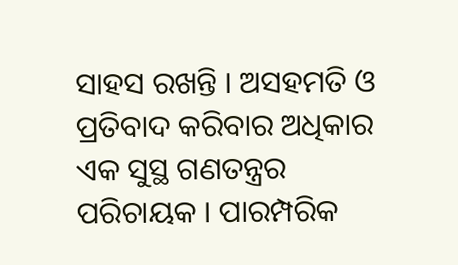ସାହସ ରଖନ୍ତି । ଅସହମତି ଓ ପ୍ରତିବାଦ କରିବାର ଅଧିକାର ଏକ ସୁସ୍ଥ ଗଣତନ୍ତ୍ରର ପରିଚାୟକ । ପାରମ୍ପରିକ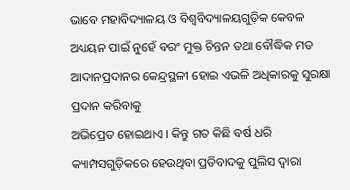ଭାବେ ମହାବିଦ୍ୟାଳୟ ଓ ବିଶ୍ୱବିଦ୍ୟାଳୟଗୁଡ଼ିକ କେବଳ ଅଧ୍ୟୟନ ପାଇଁ ନୁହେଁ ବରଂ ମୁକ୍ତ ଚିନ୍ତନ ତଥା ବୌଦ୍ଧିକ ମତ ଆଦାନପ୍ରଦାନର କେନ୍ଦ୍ରସ୍ଥଳୀ ହୋଇ ଏଭଳି ଅଧିକାରକୁ ସୁରକ୍ଷା ପ୍ରଦାନ କରିବାକୁ
ଅଭିପ୍ରେତ ହୋଇଥାଏ । କିନ୍ତୁ ଗତ କିଛି ବର୍ଷ ଧରି କ୍ୟାମ୍ପସଗୁଡ଼ିକରେ ହେଉଥିବା ପ୍ରତିବାଦକୁ ପୁଲିସ ଦ୍ୱାରା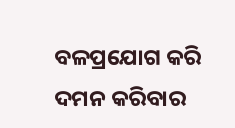ବଳପ୍ରଯୋଗ କରି ଦମନ କରିବାର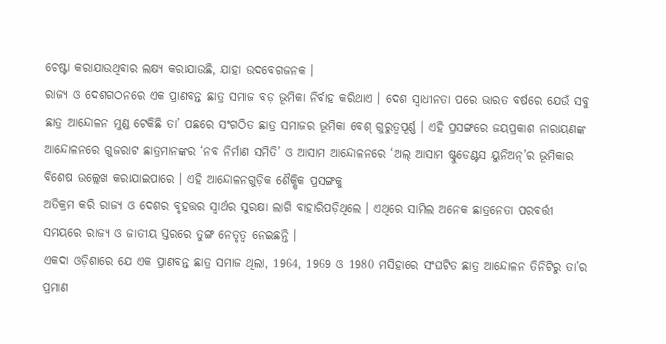ଚେଷ୍ଟା କରାଯାଉଥିବାର ଲକ୍ଷ୍ୟ କରାଯାଉଛି, ଯାହା ଉଦବେଗଜନକ ।
ରାଜ୍ୟ ଓ ଦେଶଗଠନରେ ଏକ ପ୍ରାଣବନ୍ତ ଛାତ୍ର ସମାଜ ବଡ଼ ଭୂମିକା ନିର୍ବାହ କରିଥାଏ । ଦେଶ ସ୍ୱାଧୀନତା ପରେ ଭାରତ ବର୍ଷରେ ଯେଉଁ ସବୁ ଛାତ୍ର ଆନ୍ଦୋଳନ ମୁଣ୍ଡ ଟେକିଛି ତା’ ପଛରେ ସଂଗଠିତ ଛାତ୍ର ସମାଜର ଭୂମିକା ବେଶ୍ ଗୁରୁତ୍ୱପୂର୍ଣ୍ଣ । ଏହି ପ୍ରସଙ୍ଗରେ ଜୟପ୍ରକାଶ ନାରାୟଣଙ୍କ ଆନ୍ଦୋଳନରେ ଗୁଜରାଟ ଛାତ୍ରମାନଙ୍କର ‘ନବ ନିର୍ମାଣ ସମିତି’ ଓ ଆସାମ ଆନ୍ଦୋଳନରେ ‘ଅଲ୍ ଆସାମ ଷ୍ଟୁଡେଣ୍ଟସ ୟୁନିଅନ୍’ର ଭୂମିକାର ବିଶେଷ ଉଲ୍ଲେଖ କରାଯାଇପାରେ । ଏହି ଆନ୍ଦୋଳନଗୁଡ଼ିକ ଶୈକ୍ଷିକ ପ୍ରସଙ୍ଗକୁ
ଅତିକ୍ରମ କରି ରାଜ୍ୟ ଓ ଦେଶର ବୃହତ୍ତର ସ୍ୱାର୍ଥର ସୁରକ୍ଷା ଲାଗି ବାହାରିପଡ଼ିଥିଲେ । ଏଥିରେ ସାମିଲ ଅନେକ ଛାତ୍ରନେତା ପରବର୍ତ୍ତୀ ସମୟରେ ରାଜ୍ୟ ଓ ଜାତୀୟ ସ୍ତରରେ ତୁଙ୍ଗ ନେତୃତ୍ୱ ନେଇଛନ୍ତି ।
ଏକଦା ଓଡ଼ିଶାରେ ଯେ ଏକ ପ୍ରାଣବନ୍ତ ଛାତ୍ର ସମାଜ ଥିଲା, 1964, 1969 ଓ 1980 ମସିହାରେ ସଂଘଟିତ ଛାତ୍ର ଆନ୍ଦୋଳନ ତିନିଟିରୁ ତା’ର ପ୍ରମାଣ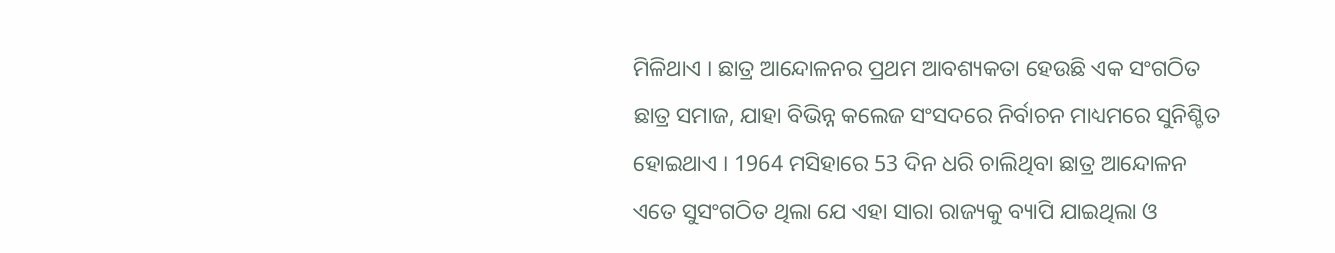ମିଳିଥାଏ । ଛାତ୍ର ଆନ୍ଦୋଳନର ପ୍ରଥମ ଆବଶ୍ୟକତା ହେଉଛି ଏକ ସଂଗଠିତ ଛାତ୍ର ସମାଜ, ଯାହା ବିଭିନ୍ନ କଲେଜ ସଂସଦରେ ନିର୍ବାଚନ ମାଧ୍ୟମରେ ସୁନିଶ୍ଚିତ ହୋଇଥାଏ । 1964 ମସିହାରେ 53 ଦିନ ଧରି ଚାଲିଥିବା ଛାତ୍ର ଆନ୍ଦୋଳନ ଏତେ ସୁସଂଗଠିତ ଥିଲା ଯେ ଏହା ସାରା ରାଜ୍ୟକୁ ବ୍ୟାପି ଯାଇଥିଲା ଓ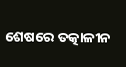ଶେଷରେ ତତ୍କାଳୀନ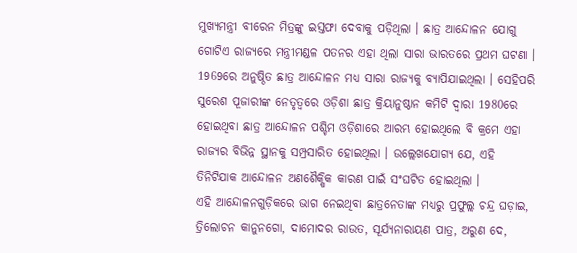ମୁଖ୍ୟମନ୍ତ୍ରୀ ବୀରେନ ମିତ୍ରଙ୍କୁ ଇସ୍ତଫା ଦେବାକୁ ପଡ଼ିଥିଲା । ଛାତ୍ର ଆନ୍ଦୋଳନ ଯୋଗୁ ଗୋଟିଏ ରାଜ୍ୟରେ ମନ୍ତ୍ରୀମଣ୍ଡଳ ପତନର ଏହା ଥିଲା ସାରା ଭାରତରେ ପ୍ରଥମ ଘଟଣା । 1969ରେ ଅନୁଷ୍ଠିତ ଛାତ୍ର ଆନ୍ଦୋଳନ ମଧ୍ୟ ସାରା ରାଜ୍ୟକୁ ବ୍ୟାପିଯାଇଥିଲା । ସେହିପରି ସୁରେଶ ପୂଜାରୀଙ୍କ ନେତୃତ୍ୱରେ ଓଡ଼ିଶା ଛାତ୍ର କ୍ରିୟାନୁଷ୍ଠାନ କମିଟି ଦ୍ୱାରା 1980ରେ ହୋଇଥିବା ଛାତ୍ର ଆନ୍ଦୋଳନ ପଶ୍ଚିମ ଓଡ଼ିଶାରେ ଆରମ୍ଭ ହୋଇଥିଲେ ବି କ୍ରମେ ଏହା ରାଜ୍ୟର ବିଭିନ୍ନ ସ୍ଥାନକୁ ସମ୍ପ୍ରସାରିତ ହୋଇଥିଲା । ଉଲ୍ଲେଖଯୋଗ୍ୟ ଯେ, ଏହି ତିନିଟିଯାକ ଆନ୍ଦୋଳନ ଅଣଶୈକ୍ଷିକ କାରଣ ପାଇଁ ସଂଘଟିତ ହୋଇଥିଲା ।
ଏହି ଆନ୍ଦୋଳନଗୁଡ଼ିକରେ ଭାଗ ନେଇଥିବା ଛାତ୍ରନେତାଙ୍କ ମଧ୍ୟରୁ ପ୍ରଫୁଲ୍ଲ ଚନ୍ଦ୍ର ଘଡ଼ାଇ, ତ୍ରିଲୋଚନ କାନୁନଗୋ, ଦାମୋଦର ରାଉତ, ସୂର୍ଯ୍ୟନାରାୟଣ ପାତ୍ର, ଅରୁଣ ଦେ,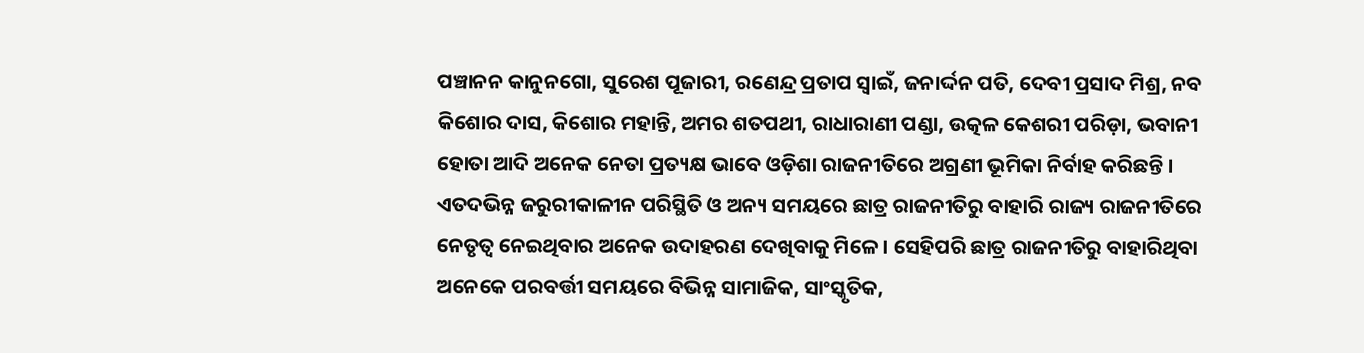ପଞ୍ଚାନନ କାନୁନଗୋ, ସୁରେଶ ପୂଜାରୀ, ରଣେନ୍ଦ୍ର ପ୍ରତାପ ସ୍ୱାଇଁ, ଜନାର୍ଦ୍ଦନ ପତି, ଦେବୀ ପ୍ରସାଦ ମିଶ୍ର, ନବ କିଶୋର ଦାସ, କିଶୋର ମହାନ୍ତି, ଅମର ଶତପଥୀ, ରାଧାରାଣୀ ପଣ୍ଡା, ଉତ୍କଳ କେଶରୀ ପରିଡ଼ା, ଭବାନୀ ହୋତା ଆଦି ଅନେକ ନେତା ପ୍ରତ୍ୟକ୍ଷ ଭାବେ ଓଡ଼ିଶା ରାଜନୀତିରେ ଅଗ୍ରଣୀ ଭୂମିକା ନିର୍ବାହ କରିଛନ୍ତି । ଏତଦଭିନ୍ନ ଜରୁରୀକାଳୀନ ପରିସ୍ଥିତି ଓ ଅନ୍ୟ ସମୟରେ ଛାତ୍ର ରାଜନୀତିରୁ ବାହାରି ରାଜ୍ୟ ରାଜନୀତିରେ ନେତୃତ୍ୱ ନେଇଥିବାର ଅନେକ ଉଦାହରଣ ଦେଖିବାକୁ ମିଳେ । ସେହିପରି ଛାତ୍ର ରାଜନୀତିରୁ ବାହାରିଥିବା ଅନେକେ ପରବର୍ତ୍ତୀ ସମୟରେ ବିଭିନ୍ନ ସାମାଜିକ, ସାଂସ୍କୃତିକ,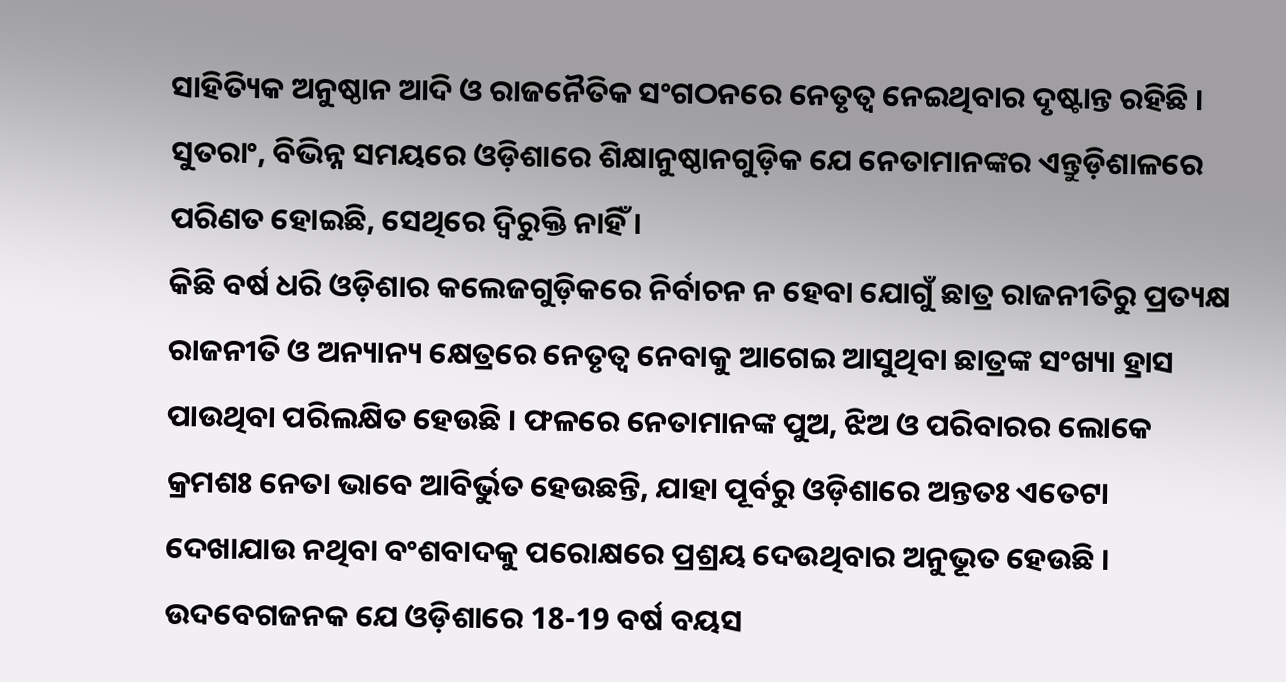ସାହିତ୍ୟିକ ଅନୁଷ୍ଠାନ ଆଦି ଓ ରାଜନୈତିକ ସଂଗଠନରେ ନେତୃତ୍ୱ ନେଇଥିବାର ଦୃଷ୍ଟାନ୍ତ ରହିଛି । ସୁତରାଂ, ବିଭିନ୍ନ ସମୟରେ ଓଡ଼ିଶାରେ ଶିକ୍ଷାନୁଷ୍ଠାନଗୁଡ଼ିକ ଯେ ନେତାମାନଙ୍କର ଏନ୍ତୁଡ଼ିଶାଳରେ ପରିଣତ ହୋଇଛି, ସେଥିରେ ଦ୍ୱିରୁକ୍ତି ନାହିଁ ।
କିଛି ବର୍ଷ ଧରି ଓଡ଼ିଶାର କଲେଜଗୁଡ଼ିକରେ ନିର୍ବାଚନ ନ ହେବା ଯୋଗୁଁ ଛାତ୍ର ରାଜନୀତିରୁ ପ୍ରତ୍ୟକ୍ଷ ରାଜନୀତି ଓ ଅନ୍ୟାନ୍ୟ କ୍ଷେତ୍ରରେ ନେତୃତ୍ୱ ନେବାକୁ ଆଗେଇ ଆସୁଥିବା ଛାତ୍ରଙ୍କ ସଂଖ୍ୟା ହ୍ରାସ ପାଉଥିବା ପରିଲକ୍ଷିତ ହେଉଛି । ଫଳରେ ନେତାମାନଙ୍କ ପୁଅ, ଝିଅ ଓ ପରିବାରର ଲୋକେ କ୍ରମଶଃ ନେତା ଭାବେ ଆବିର୍ଭୁତ ହେଉଛନ୍ତି, ଯାହା ପୂର୍ବରୁ ଓଡ଼ିଶାରେ ଅନ୍ତତଃ ଏତେଟା ଦେଖାଯାଉ ନଥିବା ବଂଶବାଦକୁ ପରୋକ୍ଷରେ ପ୍ରଶ୍ରୟ ଦେଉଥିବାର ଅନୁଭୂତ ହେଉଛି । ଉଦବେଗଜନକ ଯେ ଓଡ଼ିଶାରେ 18-19 ବର୍ଷ ବୟସ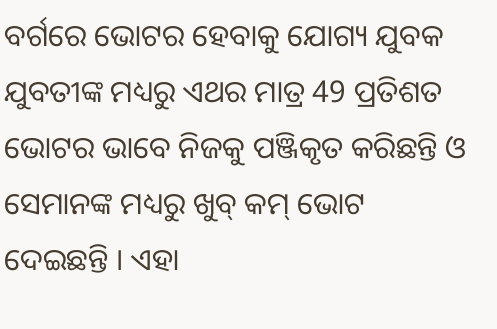ବର୍ଗରେ ଭୋଟର ହେବାକୁ ଯୋଗ୍ୟ ଯୁବକ ଯୁବତୀଙ୍କ ମଧ୍ୟରୁ ଏଥର ମାତ୍ର 49 ପ୍ରତିଶତ ଭୋଟର ଭାବେ ନିଜକୁ ପଞ୍ଜିକୃତ କରିଛନ୍ତି ଓ ସେମାନଙ୍କ ମଧ୍ୟରୁ ଖୁବ୍ କମ୍ ଭୋଟ ଦେଇଛନ୍ତି । ଏହା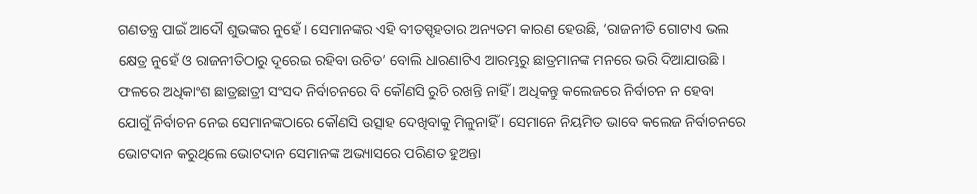ଗଣତନ୍ତ୍ର ପାଇଁ ଆଦୌ ଶୁଭଙ୍କର ନୁହେଁ । ସେମାନଙ୍କର ଏହି ବୀତସ୍ପୃହତାର ଅନ୍ୟତମ କାରଣ ହେଉଛି, ‘ରାଜନୀତି ଗୋଟାଏ ଭଲ କ୍ଷେତ୍ର ନୁହେଁ ଓ ରାଜନୀତିଠାରୁ ଦୂରେଇ ରହିବା ଉଚିତ’ ବୋଲି ଧାରଣାଟିଏ ଆରମ୍ଭରୁ ଛାତ୍ରମାନଙ୍କ ମନରେ ଭରି ଦିଆଯାଉଛି । ଫଳରେ ଅଧିକାଂଶ ଛାତ୍ରଛାତ୍ରୀ ସଂସଦ ନିର୍ବାଚନରେ ବି କୌଣସି ରୁଚି ରଖନ୍ତି ନାହିଁ । ଅଧିକନ୍ତୁ କଲେଜରେ ନିର୍ବାଚନ ନ ହେବା ଯୋଗୁଁ ନିର୍ବାଚନ ନେଇ ସେମାନଙ୍କଠାରେ କୌଣସି ଉତ୍ସାହ ଦେଖିବାକୁ ମିଳୁନାହିଁ । ସେମାନେ ନିୟମିତ ଭାବେ କଲେଜ ନିର୍ବାଚନରେ ଭୋଟଦାନ କରୁଥିଲେ ଭୋଟଦାନ ସେମାନଙ୍କ ଅଭ୍ୟାସରେ ପରିଣତ ହୁଅନ୍ତା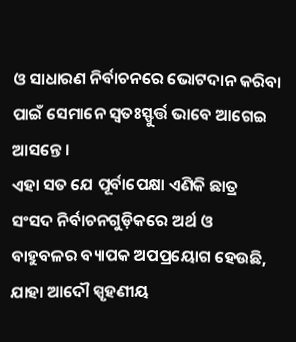ଓ ସାଧାରଣ ନିର୍ବାଚନରେ ଭୋଟଦାନ କରିବା ପାଇଁ ସେମାନେ ସ୍ୱତଃସ୍ଫୁର୍ତ୍ତ ଭାବେ ଆଗେଇ ଆସନ୍ତେ ।
ଏହା ସତ ଯେ ପୂର୍ବାପେକ୍ଷା ଏଣିକି ଛାତ୍ର ସଂସଦ ନିର୍ବାଚନଗୁଡ଼ିକରେ ଅର୍ଥ ଓ ବାହୁବଳର ବ୍ୟାପକ ଅପପ୍ରୟୋଗ ହେଉଛି, ଯାହା ଆଦୌ ସ୍ପୃହଣୀୟ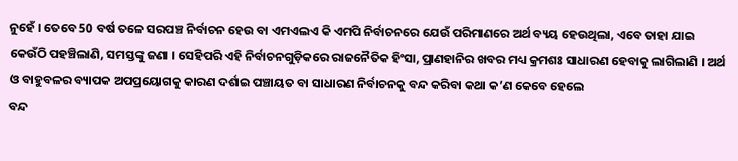ନୁହେଁ । ତେବେ 50 ବର୍ଷ ତଳେ ସରପଞ୍ଚ ନିର୍ବାଚନ ହେଉ ବା ଏମଏଲଏ କି ଏମପି ନିର୍ବାଚନରେ ଯେଉଁ ପରିମାଣରେ ଅର୍ଥ ବ୍ୟୟ ହେଉଥିଲା, ଏବେ ତାହା ଯାଇ କେଉଁଠି ପହଞ୍ଚିଲାଣି, ସମସ୍ତଙ୍କୁ ଜଣା । ସେହିପରି ଏହି ନିର୍ବାଚନଗୁଡ଼ିକରେ ରାଜନୈତିକ ହିଂସା, ପ୍ରାଣହାନିର ଖବର ମଧ୍ୟ କ୍ରମଶଃ ସାଧାରଣ ହେବାକୁ ଲାଗିଲାଣି । ଅର୍ଥ ଓ ବାହୁବଳର ବ୍ୟାପକ ଅପପ୍ରୟୋଗକୁ କାରଣ ଦର୍ଶାଇ ପଞ୍ଚାୟତ ବା ସାଧାରଣ ନିର୍ବାଚନକୁ ବନ୍ଦ କରିବା କଥା କ’ଣ କେବେ ହେଲେ
ବନ୍ଦ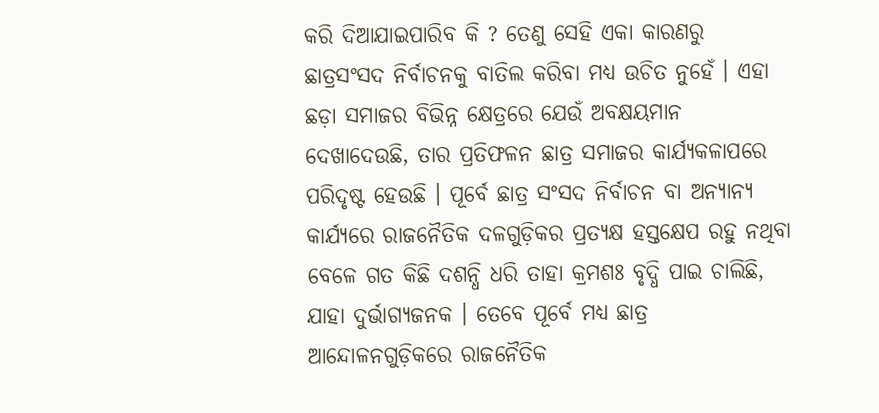କରି ଦିଆଯାଇପାରିବ କି ? ତେଣୁ ସେହି ଏକା କାରଣରୁ ଛାତ୍ରସଂସଦ ନିର୍ବାଚନକୁ ବାତିଲ କରିବା ମଧ୍ୟ ଉଚିତ ନୁହେଁ । ଏହା ଛଡ଼ା ସମାଜର ବିଭିନ୍ନ କ୍ଷେତ୍ରରେ ଯେଉଁ ଅବକ୍ଷୟମାନ ଦେଖାଦେଉଛି, ତାର ପ୍ରତିଫଳନ ଛାତ୍ର ସମାଜର କାର୍ଯ୍ୟକଳାପରେ ପରିଦୃଷ୍ଟ ହେଉଛି । ପୂର୍ବେ ଛାତ୍ର ସଂସଦ ନିର୍ବାଚନ ବା ଅନ୍ୟାନ୍ୟ କାର୍ଯ୍ୟରେ ରାଜନୈତିକ ଦଳଗୁଡ଼ିକର ପ୍ରତ୍ୟକ୍ଷ ହସ୍ତକ୍ଷେପ ରହୁ ନଥିବା ବେଳେ ଗତ କିଛି ଦଶନ୍ଧି ଧରି ତାହା କ୍ରମଶଃ ବୃଦ୍ଧି ପାଇ ଚାଲିଛି, ଯାହା ଦୁର୍ଭାଗ୍ୟଜନକ । ତେବେ ପୂର୍ବେ ମଧ୍ୟ ଛାତ୍ର ଆନ୍ଦୋଳନଗୁଡ଼ିକରେ ରାଜନୈତିକ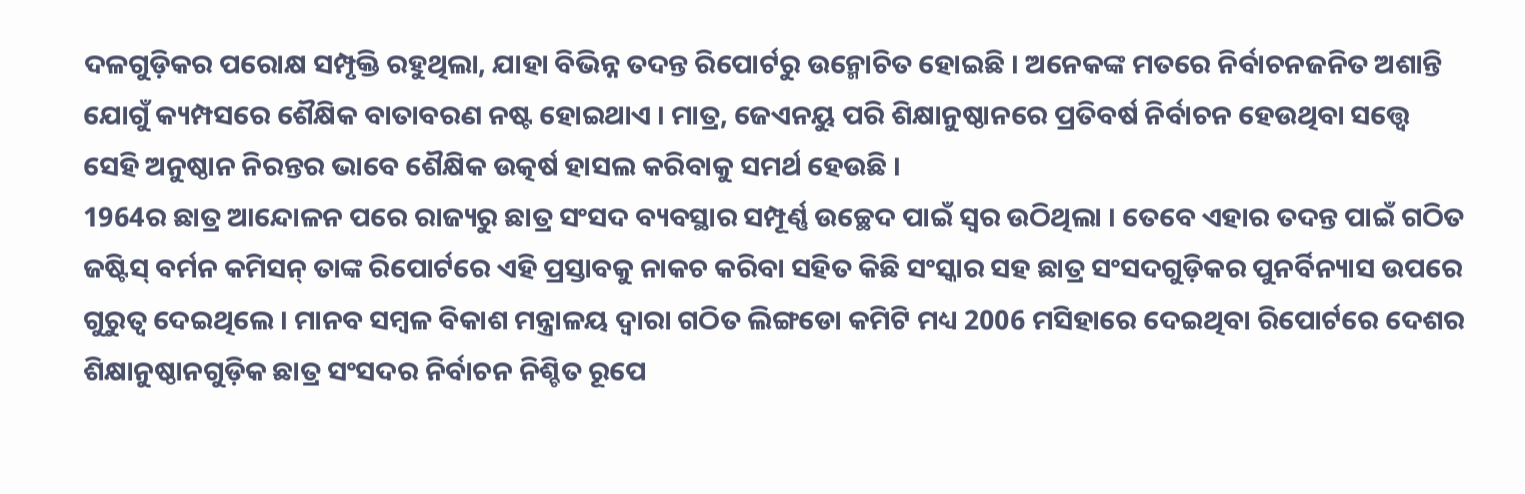ଦଳଗୁଡ଼ିକର ପରୋକ୍ଷ ସମ୍ପୃକ୍ତି ରହୁଥିଲା, ଯାହା ବିଭିନ୍ନ ତଦନ୍ତ ରିପୋର୍ଟରୁ ଉନ୍ମୋଚିତ ହୋଇଛି । ଅନେକଙ୍କ ମତରେ ନିର୍ବାଚନଜନିତ ଅଶାନ୍ତି ଯୋଗୁଁ କ୍ୟମ୍ପସରେ ଶୈକ୍ଷିକ ବାତାବରଣ ନଷ୍ଟ ହୋଇଥାଏ । ମାତ୍ର, ଜେଏନୟୁ ପରି ଶିକ୍ଷାନୁଷ୍ଠାନରେ ପ୍ରତିବର୍ଷ ନିର୍ବାଚନ ହେଉଥିବା ସତ୍ତ୍ୱେ ସେହି ଅନୁଷ୍ଠାନ ନିରନ୍ତର ଭାବେ ଶୈକ୍ଷିକ ଉତ୍କର୍ଷ ହାସଲ କରିବାକୁ ସମର୍ଥ ହେଉଛି ।
1964ର ଛାତ୍ର ଆନ୍ଦୋଳନ ପରେ ରାଜ୍ୟରୁ ଛାତ୍ର ସଂସଦ ବ୍ୟବସ୍ଥାର ସମ୍ପୂର୍ଣ୍ଣ ଉଚ୍ଛେଦ ପାଇଁ ସ୍ୱର ଉଠିଥିଲା । ତେବେ ଏହାର ତଦନ୍ତ ପାଇଁ ଗଠିତ ଜଷ୍ଟିସ୍ ବର୍ମନ କମିସନ୍ ତାଙ୍କ ରିପୋର୍ଟରେ ଏହି ପ୍ରସ୍ତାବକୁ ନାକଚ କରିବା ସହିତ କିଛି ସଂସ୍କାର ସହ ଛାତ୍ର ସଂସଦଗୁଡ଼ିକର ପୁନର୍ବିନ୍ୟାସ ଉପରେ ଗୁରୁତ୍ୱ ଦେଇଥିଲେ । ମାନବ ସମ୍ୱଳ ବିକାଶ ମନ୍ତ୍ରାଳୟ ଦ୍ୱାରା ଗଠିତ ଲିଙ୍ଗଡୋ କମିଟି ମଧ୍ୟ 2006 ମସିହାରେ ଦେଇଥିବା ରିପୋର୍ଟରେ ଦେଶର ଶିକ୍ଷାନୁଷ୍ଠାନଗୁଡ଼ିକ ଛାତ୍ର ସଂସଦର ନିର୍ବାଚନ ନିଶ୍ଚିତ ରୂପେ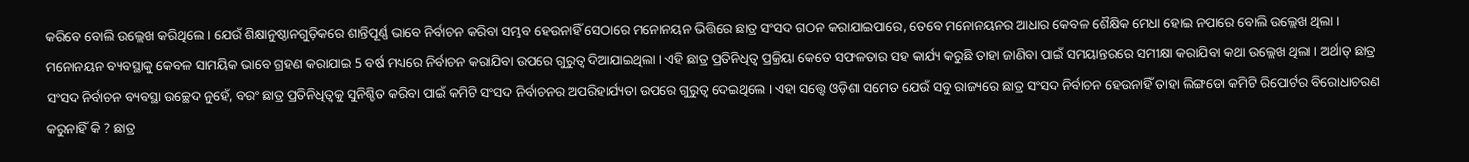କରିବେ ବୋଲି ଉଲ୍ଲେଖ କରିଥିଲେ । ଯେଉଁ ଶିକ୍ଷାନୁଷ୍ଠାନଗୁଡ଼ିକରେ ଶାନ୍ତିପୂର୍ଣ୍ଣ ଭାବେ ନିର୍ବାଚନ କରିବା ସମ୍ଭବ ହେଉନାହିଁ ସେଠାରେ ମନୋନୟନ ଭିତ୍ତିରେ ଛାତ୍ର ସଂସଦ ଗଠନ କରାଯାଇପାରେ, ତେବେ ମନୋନୟନର ଆଧାର କେବଳ ଶୈକ୍ଷିକ ମେଧା ହୋଇ ନପାରେ ବୋଲି ଉଲ୍ଲେଖ ଥିଲା । ମନୋନୟନ ବ୍ୟବସ୍ଥାକୁ କେବଳ ସାମୟିକ ଭାବେ ଗ୍ରହଣ କରାଯାଇ 5 ବର୍ଷ ମଧ୍ୟରେ ନିର୍ବାଚନ କରାଯିବା ଉପରେ ଗୁରୁତ୍ୱ ଦିଆଯାଇଥିଲା । ଏହି ଛାତ୍ର ପ୍ରତିନିଧିତ୍ୱ ପ୍ରକ୍ରିୟା କେତେ ସଫଳତାର ସହ କାର୍ଯ୍ୟ କରୁଛି ତାହା ଜାଣିବା ପାଇଁ ସମୟାନ୍ତରରେ ସମୀକ୍ଷା କରାଯିବା କଥା ଉଲ୍ଲେଖ ଥିଲା । ଅର୍ଥାତ୍ ଛାତ୍ର ସଂସଦ ନିର୍ବାଚନ ବ୍ୟବସ୍ଥା ଉଚ୍ଛେଦ ନୁହେଁ, ବରଂ ଛାତ୍ର ପ୍ରତିନିଧିତ୍ୱକୁ ସୁନିଶ୍ଚିତ କରିବା ପାଇଁ କମିଟି ସଂସଦ ନିର୍ବାଚନର ଅପରିହାର୍ଯ୍ୟତା ଉପରେ ଗୁରୁତ୍ୱ ଦେଇଥିଲେ । ଏହା ସତ୍ତ୍ୱେ ଓଡ଼ିଶା ସମେତ ଯେଉଁ ସବୁ ରାଜ୍ୟରେ ଛାତ୍ର ସଂସଦ ନିର୍ବାଚନ ହେଉନାହିଁ ତାହା ଲିଙ୍ଗଡୋ କମିଟି ରିପୋର୍ଟର ବିରୋଧାଚରଣ କରୁନାହିଁ କି ? ଛାତ୍ର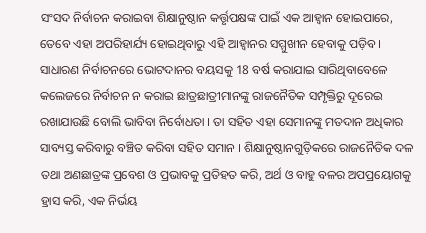ସଂସଦ ନିର୍ବାଚନ କରାଇବା ଶିକ୍ଷାନୁଷ୍ଠାନ କର୍ତ୍ତୃପକ୍ଷଙ୍କ ପାଇଁ ଏକ ଆହ୍ୱାନ ହୋଇପାରେ, ତେବେ ଏହା ଅପରିହାର୍ଯ୍ୟ ହୋଇଥିବାରୁ ଏହି ଆହ୍ୱାନର ସମ୍ମୁଖୀନ ହେବାକୁ ପଡ଼ିବ । ସାଧାରଣ ନିର୍ବାଚନରେ ଭୋଟଦାନର ବୟସକୁ 18 ବର୍ଷ କରାଯାଇ ସାରିଥିବାବେଳେ କଲେଜରେ ନିର୍ବାଚନ ନ କରାଇ ଛାତ୍ରଛାତ୍ରୀମାନଙ୍କୁ ରାଜନୈତିକ ସମ୍ପୃକ୍ତିରୁ ଦୂରେଇ ରଖାଯାଉଛି ବୋଲି ଭାବିବା ନିର୍ବୋଧତା । ତା ସହିତ ଏହା ସେମାନଙ୍କୁ ମତଦାନ ଅଧିକାର ସାବ୍ୟସ୍ତ କରିବାରୁ ବଞ୍ଚିତ କରିବା ସହିତ ସମାନ । ଶିକ୍ଷାନୁଷ୍ଠାନଗୁଡ଼ିକରେ ରାଜନୈତିକ ଦଳ ତଥା ଅଣଛାତ୍ରଙ୍କ ପ୍ରବେଶ ଓ ପ୍ରଭାବକୁ ପ୍ରତିହତ କରି, ଅର୍ଥ ଓ ବାହୁ ବଳର ଅପପ୍ରୟୋଗକୁ ହ୍ରାସ କରି, ଏକ ନିର୍ଭୟ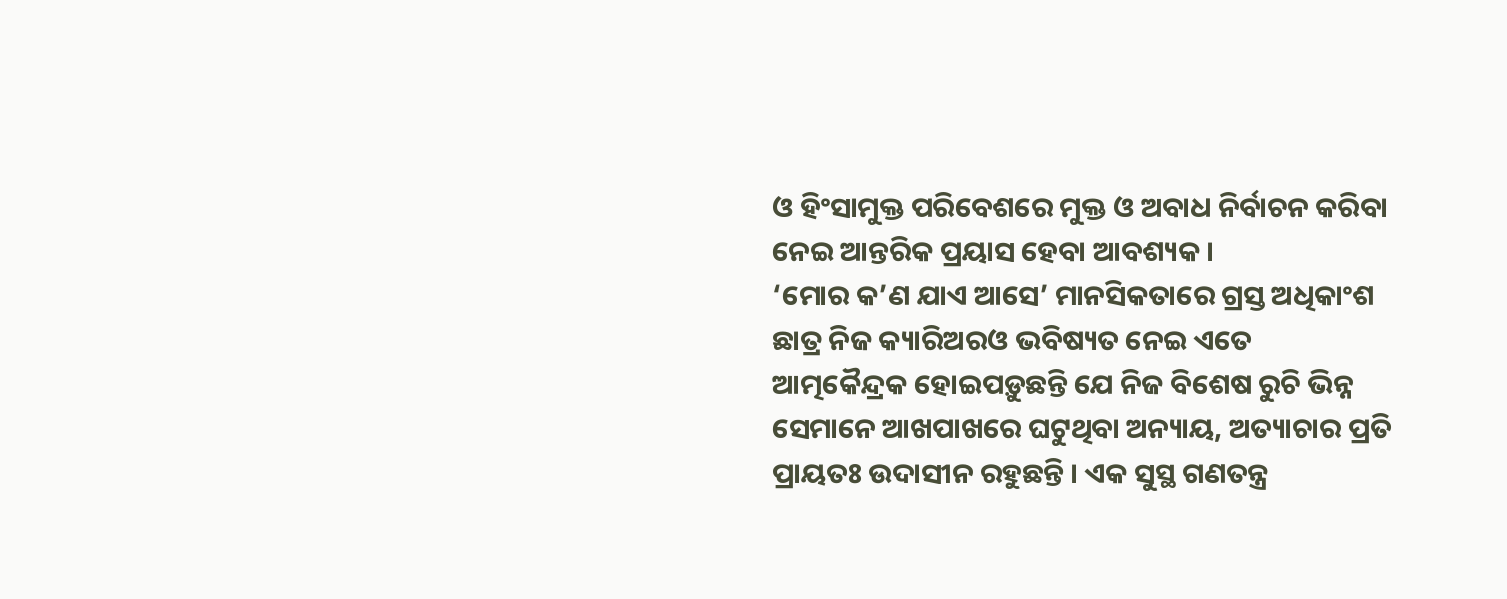ଓ ହିଂସାମୁକ୍ତ ପରିବେଶରେ ମୁକ୍ତ ଓ ଅବାଧ ନିର୍ବାଚନ କରିବା ନେଇ ଆନ୍ତରିକ ପ୍ରୟାସ ହେବା ଆବଶ୍ୟକ ।
‘ମୋର କ’ଣ ଯାଏ ଆସେ’ ମାନସିକତାରେ ଗ୍ରସ୍ତ ଅଧିକାଂଶ ଛାତ୍ର ନିଜ କ୍ୟାରିଅରଓ ଭବିଷ୍ୟତ ନେଇ ଏତେ ଆତ୍ମକୈନ୍ଦ୍ରକ ହୋଇପଡ଼ୁଛନ୍ତି ଯେ ନିଜ ବିଶେଷ ରୁଚି ଭିନ୍ନ ସେମାନେ ଆଖପାଖରେ ଘଟୁଥିବା ଅନ୍ୟାୟ, ଅତ୍ୟାଚାର ପ୍ରତି ପ୍ରାୟତଃ ଉଦାସୀନ ରହୁଛନ୍ତି । ଏକ ସୁସ୍ଥ ଗଣତନ୍ତ୍ର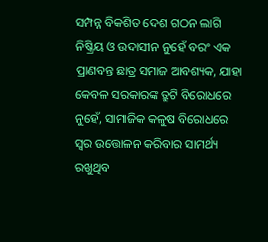ସମ୍ପନ୍ନ ବିକଶିତ ଦେଶ ଗଠନ ଲାଗି ନିଷ୍କ୍ରିୟ ଓ ଉଦାସୀନ ନୁହେଁ ବରଂ ଏକ ପ୍ରାଣବନ୍ତ ଛାତ୍ର ସମାଜ ଆବଶ୍ୟକ, ଯାହା କେବଳ ସରକାରଙ୍କ ତ୍ରୁଟି ବିରୋଧରେ ନୁହେଁ, ସାମାଜିକ କଳୁଷ ବିରୋଧରେ ସ୍ୱର ଉତ୍ତୋଳନ କରିବାର ସାମର୍ଥ୍ୟ ରଖୁଥିବ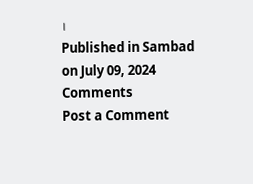।
Published in Sambad on July 09, 2024
Comments
Post a Comment